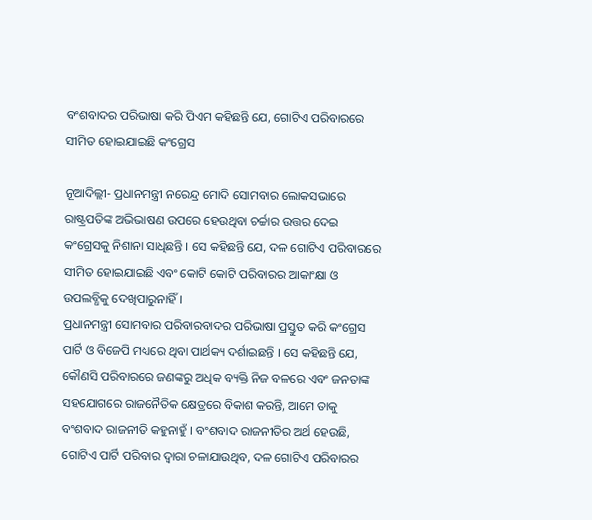ବଂଶବାଦର ପରିଭାଷା କରି ପିଏମ କହିଛନ୍ତି ଯେ, ଗୋଟିଏ ପରିବାରରେ ସୀମିତ ହୋଇଯାଇଛି କଂଗ୍ରେସ

ନୂଆଦିଲ୍ଲୀ- ପ୍ରଧାନମନ୍ତ୍ରୀ ନରେନ୍ଦ୍ର ମୋଦି ସୋମବାର ଲୋକସଭାରେ ରାଷ୍ଟ୍ରପତିଙ୍କ ଅଭିଭାଷଣ ଉପରେ ହେଉଥିବା ଚର୍ଚ୍ଚାର ଉତ୍ତର ଦେଇ କଂଗ୍ରେସକୁ ନିଶାନା ସାଧିଛନ୍ତି । ସେ କହିଛନ୍ତି ଯେ, ଦଳ ଗୋଟିଏ ପରିବାରରେ ସୀମିତ ହୋଇଯାଇଛି ଏବଂ କୋଟି କୋଟି ପରିବାରର ଆକାଂକ୍ଷା ଓ ଉପଲବ୍ଧିକୁ ଦେଖିପାରୁନାହିଁ ।
ପ୍ରଧାନମନ୍ତ୍ରୀ ସୋମବାର ପରିବାରବାଦର ପରିଭାଷା ପ୍ରସ୍ତୁତ କରି କଂଗ୍ରେସ ପାର୍ଟି ଓ ବିଜେପି ମଧ୍ୟରେ ଥିବା ପାର୍ଥକ୍ୟ ଦର୍ଶାଇଛନ୍ତି । ସେ କହିଛନ୍ତି ଯେ, କୌଣସି ପରିବାରରେ ଜଣଙ୍କରୁ ଅଧିକ ବ୍ୟକ୍ତି ନିଜ ବଳରେ ଏବଂ ଜନତାଙ୍କ ସହଯୋଗରେ ରାଜନୈତିକ କ୍ଷେତ୍ରରେ ବିକାଶ କରନ୍ତି, ଆମେ ତାକୁ ବଂଶବାଦ ରାଜନୀତି କହୁନାହୁଁ । ବଂଶବାଦ ରାଜନୀତିର ଅର୍ଥ ହେଉଛି, ଗୋଟିଏ ପାର୍ଟି ପରିବାର ଦ୍ୱାରା ଚଳାଯାଉଥିବ, ଦଳ ଗୋଟିଏ ପରିବାରର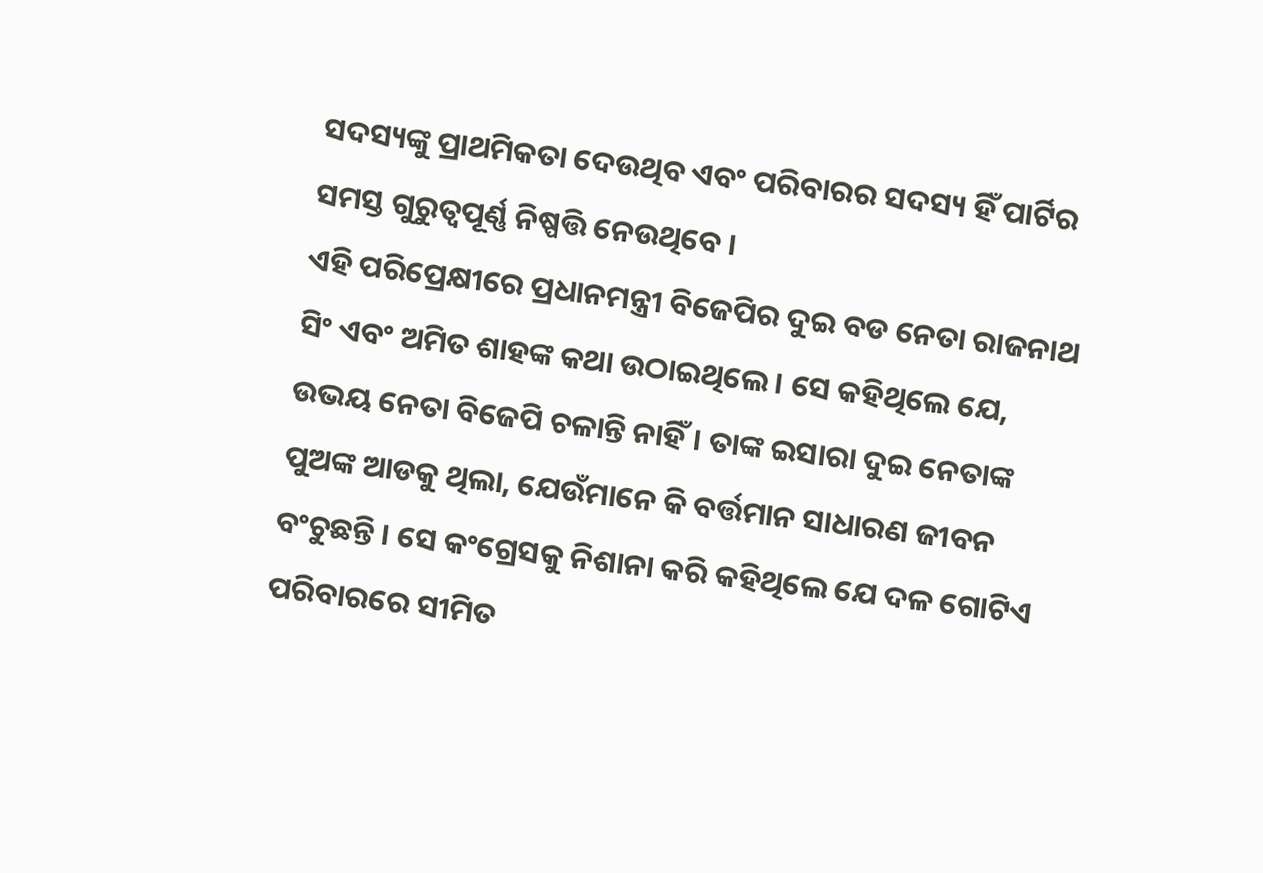ସଦସ୍ୟଙ୍କୁ ପ୍ରାଥମିକତା ଦେଉଥିବ ଏବଂ ପରିବାରର ସଦସ୍ୟ ହିଁ ପାର୍ଟିର ସମସ୍ତ ଗୁରୁତ୍ୱପୂର୍ଣ୍ଣ ନିଷ୍ପତ୍ତି ନେଉଥିବେ ।
ଏହି ପରିପ୍ରେକ୍ଷୀରେ ପ୍ରଧାନମନ୍ତ୍ରୀ ବିଜେପିର ଦୁଇ ବଡ ନେତା ରାଜନାଥ ସିଂ ଏବଂ ଅମିତ ଶାହଙ୍କ କଥା ଉଠାଇଥିଲେ। ସେ କହିଥିଲେ ଯେ, ଉଭୟ ନେତା ବିଜେପି ଚଳାନ୍ତି ନାହିଁ। ତାଙ୍କ ଇସାରା ଦୁଇ ନେତାଙ୍କ ପୁଅଙ୍କ ଆଡକୁ ଥିଲା, ଯେଉଁମାନେ କି ବର୍ତ୍ତମାନ ସାଧାରଣ ଜୀବନ ବଂଚୁଛନ୍ତି । ସେ କଂଗ୍ରେସକୁ ନିଶାନା କରି କହିଥିଲେ ଯେ ଦଳ ଗୋଟିଏ ପରିବାରରେ ସୀମିତ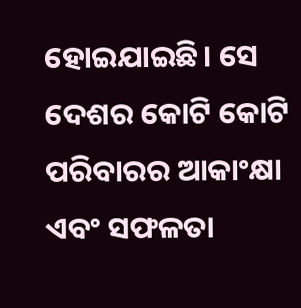ହୋଇଯାଇଛି। ସେ ଦେଶର କୋଟି କୋଟି ପରିବାରର ଆକାଂକ୍ଷା ଏବଂ ସଫଳତା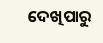ଦେଖିପାରୁ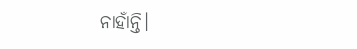ନାହାଁନ୍ତି।